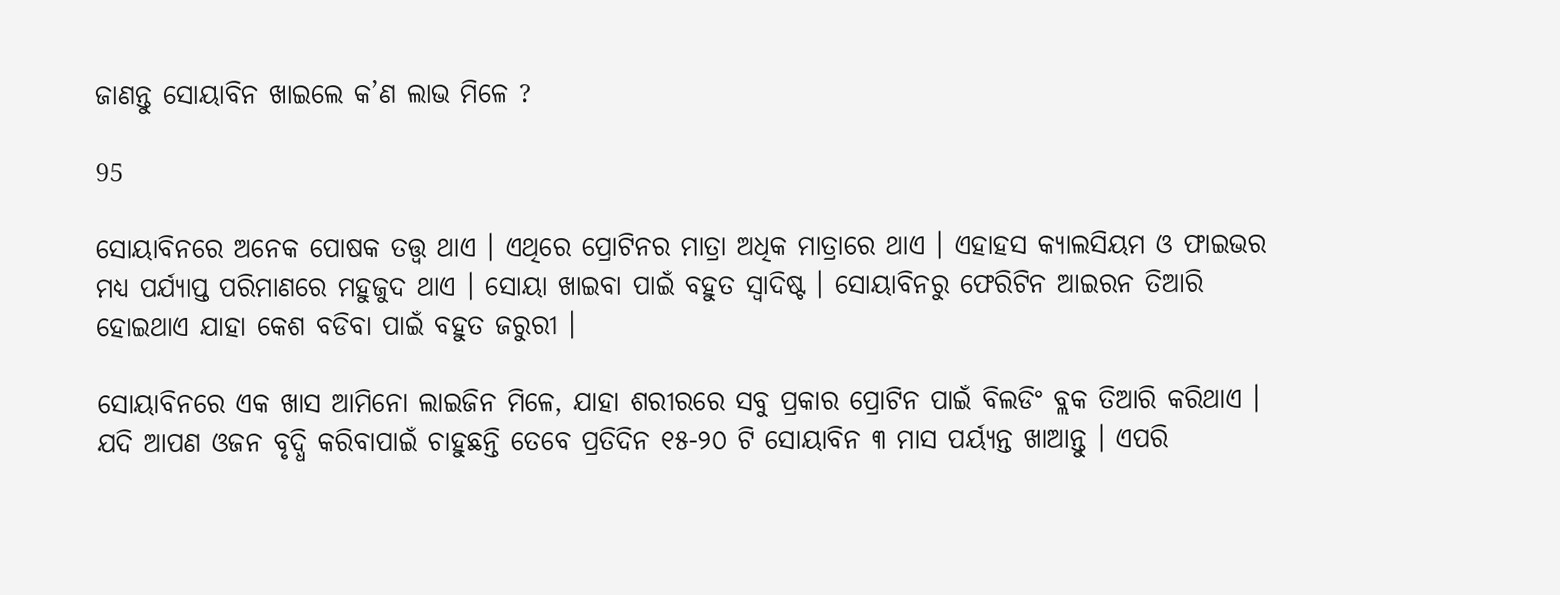ଜାଣନ୍ତୁ ସୋୟାବିନ ଖାଇଲେ କ’ଣ ଲାଭ ମିଳେ ?

95

ସୋୟାବିନରେ ଅନେକ ପୋଷକ ତତ୍ତ୍ୱ ଥାଏ । ଏଥିରେ ପ୍ରୋଟିନର ମାତ୍ରା ଅଧିକ ମାତ୍ରାରେ ଥାଏ । ଏହାହସ କ୍ୟାଲସିୟମ ଓ ଫାଇଭର ମଧ୍ୟ ପର୍ଯ୍ୟାପ୍ତ ପରିମାଣରେ ମହୁଜୁଦ ଥାଏ । ସୋୟା ଖାଇବା ପାଇଁ ବହୁତ ସ୍ୱାଦିଷ୍ଟ । ସୋୟାବିନରୁ ଫେରିଟିନ ଆଇରନ ତିଆରି ହୋଇଥାଏ ଯାହା କେଶ ବଡିବା ପାଇଁ ବହୁତ ଜରୁରୀ ।

ସୋୟାବିନରେ ଏକ ଖାସ ଆମିନୋ ଲାଇଜିନ ମିଳେ, ଯାହା ଶରୀରରେ ସବୁ ପ୍ରକାର ପ୍ରୋଟିନ ପାଇଁ ବିଲଡିଂ ବ୍ଲକ ତିଆରି କରିଥାଏ । ଯଦି ଆପଣ ଓଜନ ବୃଦ୍ଧି କରିବାପାଇଁ ଚାହୁଛନ୍ତି ତେବେ ପ୍ରତିଦିନ ୧୫-୨୦ ଟି ସୋୟାବିନ ୩ ମାସ ପର୍ୟ୍ୟନ୍ତ ଖାଆନ୍ତୁ । ଏପରି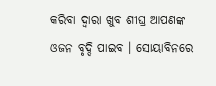କରିବା ଦ୍ୱାରା ଖୁବ ଶୀଘ୍ର ଆପଣଙ୍କ ଓଜନ ବୃଦ୍ଦି ପାଇବ । ସୋୟାବିନରେ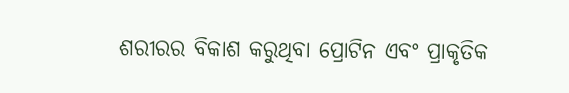ଶରୀରର ବିକାଶ କରୁଥିବା ପ୍ରୋଟିନ ଏବଂ ପ୍ରାକୃତିକ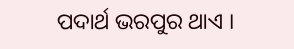ପଦାର୍ଥ ଭରପୁର ଥାଏ ।